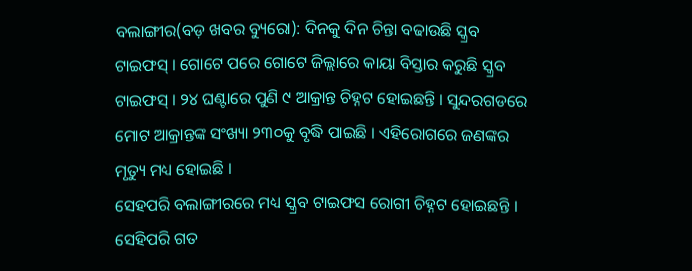ବଲାଙ୍ଗୀର(ବଡ଼ ଖବର ବ୍ୟୁରୋ): ଦିନକୁ ଦିନ ଚିନ୍ତା ବଢାଉଛି ସ୍କ୍ରବ ଟାଇଫସ୍ । ଗୋଟେ ପରେ ଗୋଟେ ଜିଲ୍ଲାରେ କାୟା ବିସ୍ତାର କରୁଛି ସ୍କ୍ରବ ଟାଇଫସ୍ । ୨୪ ଘଣ୍ଟାରେ ପୁଣି ୯ ଆକ୍ରାନ୍ତ ଚିହ୍ନଟ ହୋଇଛନ୍ତି । ସୁନ୍ଦରଗଡରେ ମୋଟ ଆକ୍ରାନ୍ତଙ୍କ ସଂଖ୍ୟା ୨୩୦କୁ ବୃଦ୍ଧି ପାଇଛି । ଏହିରୋଗରେ ଜଣଙ୍କର ମୃତ୍ୟୁ ମଧ୍ୟ ହୋଇଛି ।
ସେହପରି ବଲାଙ୍ଗୀରରେ ମଧ୍ୟ ସ୍କ୍ରବ ଟାଇଫସ ରୋଗୀ ଚିହ୍ନଟ ହୋଇଛନ୍ତି । ସେହିପରି ଗତ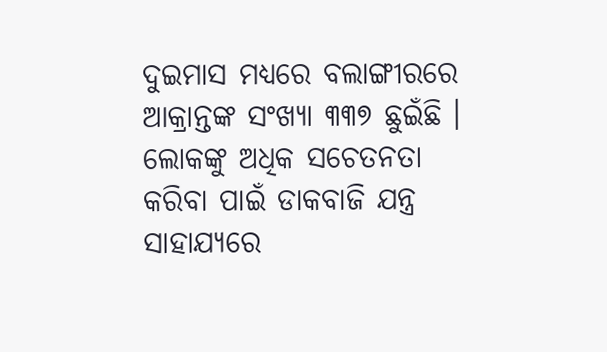ଦୁଇମାସ ମଧ୍ୟରେ ବଲାଙ୍ଗୀରରେ ଆକ୍ରାନ୍ତଙ୍କ ସଂଖ୍ୟା ୩୩୭ ଛୁଇଁଛି । ଲୋକଙ୍କୁ ଅଧିକ ସଚେତନତା କରିବା ପାଇଁ ଡାକବାଜି ଯନ୍ତ୍ର ସାହାଯ୍ୟରେ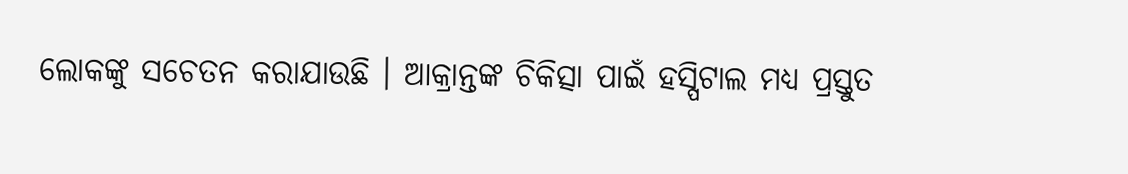ଲୋକଙ୍କୁ ସଚେତନ କରାଯାଉଛି । ଆକ୍ରାନ୍ତଙ୍କ ଚିକିତ୍ସା ପାଇଁ ହସ୍ପିଟାଲ ମଧ୍ୟ ପ୍ରସ୍ତୁତ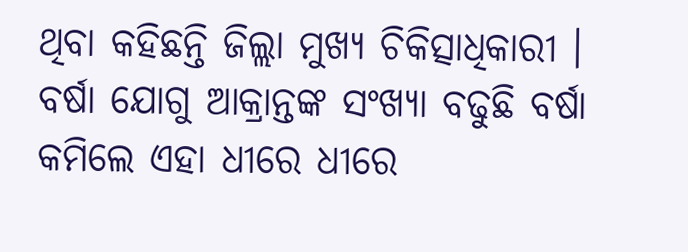ଥିବା କହିଛନ୍ତି ଜିଲ୍ଲା ମୁଖ୍ୟ ଚିକିତ୍ସାଧିକାରୀ । ବର୍ଷା ଯୋଗୁ ଆକ୍ରାନ୍ତଙ୍କ ସଂଖ୍ୟା ବଢୁଛି ବର୍ଷା କମିଲେ ଏହା ଧୀରେ ଧୀରେ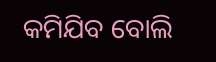କମିଯିବ ବୋଲି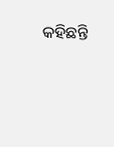କହିଛନ୍ତି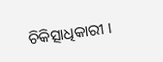ଚିକିତ୍ସାଧିକାରୀ ।